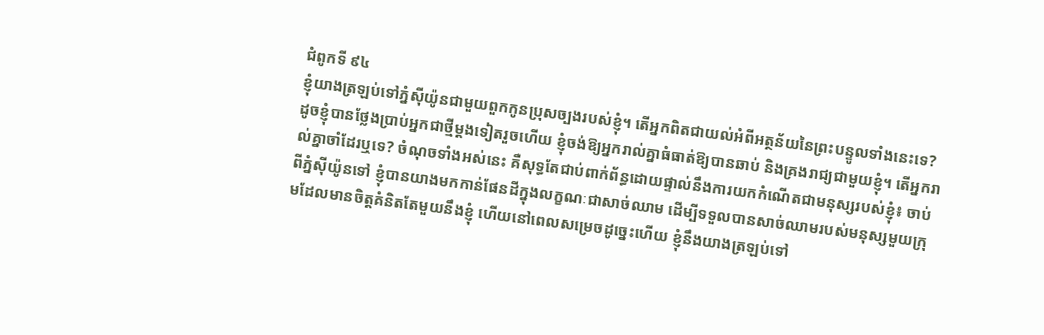ជំពូកទី ៩៤
ខ្ញុំយាងត្រឡប់ទៅភ្នំស៊ីយ៉ូនជាមួយពួកកូនប្រុសច្បងរបស់ខ្ញុំ។ តើអ្នកពិតជាយល់អំពីអត្ថន័យនៃព្រះបន្ទូលទាំងនេះទេ? ដូចខ្ញុំបានថ្លែងប្រាប់អ្នកជាថ្មីម្ដងទៀតរួចហើយ ខ្ញុំចង់ឱ្យអ្នករាល់គ្នាធំធាត់ឱ្យបានឆាប់ និងគ្រងរាជ្យជាមួយខ្ញុំ។ តើអ្នករាល់គ្នាចាំដែរឬទេ? ចំណុចទាំងអស់នេះ គឺសុទ្ធតែជាប់ពាក់ព័ន្ធដោយផ្ទាល់នឹងការយកកំណើតជាមនុស្សរបស់ខ្ញុំ៖ ចាប់ពីភ្នំស៊ីយ៉ូនទៅ ខ្ញុំបានយាងមកកាន់ផែនដីក្នុងលក្ខណៈជាសាច់ឈាម ដើម្បីទទួលបានសាច់ឈាមរបស់មនុស្សមួយក្រុមដែលមានចិត្តគំនិតតែមួយនឹងខ្ញុំ ហើយនៅពេលសម្រេចដូច្នេះហើយ ខ្ញុំនឹងយាងត្រឡប់ទៅ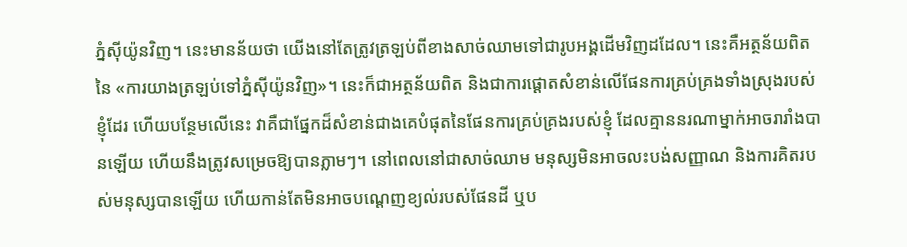ភ្នំស៊ីយ៉ូនវិញ។ នេះមានន័យថា យើងនៅតែត្រូវត្រឡប់ពីខាងសាច់ឈាមទៅជារូបអង្គដើមវិញដដែល។ នេះគឺអត្ថន័យពិតនៃ «ការយាងត្រឡប់ទៅភ្នំស៊ីយ៉ូនវិញ»។ នេះក៏ជាអត្ថន័យពិត និងជាការផ្ដោតសំខាន់លើផែនការគ្រប់គ្រងទាំងស្រុងរបស់ខ្ញុំដែរ ហើយបន្ថែមលើនេះ វាគឺជាផ្នែកដ៏សំខាន់ជាងគេបំផុតនៃផែនការគ្រប់គ្រងរបស់ខ្ញុំ ដែលគ្មាននរណាម្នាក់អាចរារាំងបានឡើយ ហើយនឹងត្រូវសម្រេចឱ្យបានភ្លាមៗ។ នៅពេលនៅជាសាច់ឈាម មនុស្សមិនអាចលះបង់សញ្ញាណ និងការគិតរបស់មនុស្សបានឡើយ ហើយកាន់តែមិនអាចបណ្ដេញខ្យល់របស់ផែនដី ឬប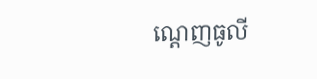ណ្ដេញធូលី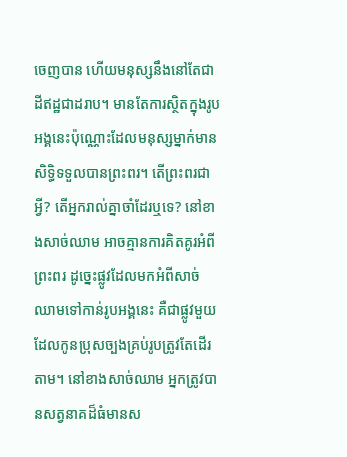ចេញបាន ហើយមនុស្សនឹងនៅតែជាដីឥដ្ឋជាដរាប។ មានតែការស្ថិតក្នុងរូបអង្គនេះប៉ុណ្ណោះដែលមនុស្សម្នាក់មានសិទ្ធិទទួលបានព្រះពរ។ តើព្រះពរជាអ្វី? តើអ្នករាល់គ្នាចាំដែរឬទេ? នៅខាងសាច់ឈាម អាចគ្មានការគិតគូរអំពីព្រះពរ ដូច្នេះផ្លូវដែលមកអំពីសាច់ឈាមទៅកាន់រូបអង្គនេះ គឺជាផ្លូវមួយដែលកូនប្រុសច្បងគ្រប់រូបត្រូវតែដើរតាម។ នៅខាងសាច់ឈាម អ្នកត្រូវបានសត្វនាគដ៏ធំមានស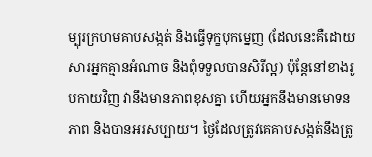ម្បុរក្រហមគាបសង្កត់ និងធ្វើទុក្ខបុកម្នេញ (ដែលនេះគឺដោយសារអ្នកគ្មានអំណាច និងពុំទទួលបានសិរីល្អ) ប៉ុន្តែនៅខាងរូបកាយវិញ វានឹងមានភាពខុសគ្នា ហើយអ្នកនឹងមានមោទនភាព និងបានអរសប្បាយ។ ថ្ងៃដែលត្រូវគេគាបសង្កត់នឹងត្រូ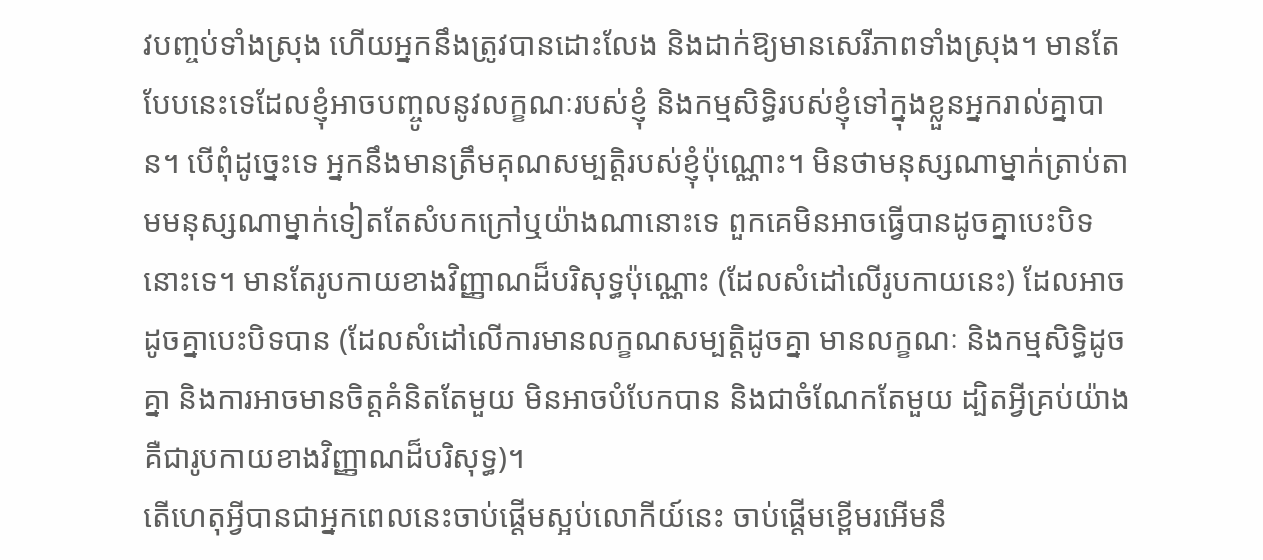វបញ្ចប់ទាំងស្រុង ហើយអ្នកនឹងត្រូវបានដោះលែង និងដាក់ឱ្យមានសេរីភាពទាំងស្រុង។ មានតែបែបនេះទេដែលខ្ញុំអាចបញ្ចូលនូវលក្ខណៈរបស់ខ្ញុំ និងកម្មសិទ្ធិរបស់ខ្ញុំទៅក្នុងខ្លួនអ្នករាល់គ្នាបាន។ បើពុំដូច្នេះទេ អ្នកនឹងមានត្រឹមគុណសម្បត្តិរបស់ខ្ញុំប៉ុណ្ណោះ។ មិនថាមនុស្សណាម្នាក់ត្រាប់តាមមនុស្សណាម្នាក់ទៀតតែសំបកក្រៅឬយ៉ាងណានោះទេ ពួកគេមិនអាចធ្វើបានដូចគ្នាបេះបិទនោះទេ។ មានតែរូបកាយខាងវិញ្ញាណដ៏បរិសុទ្ធប៉ុណ្ណោះ (ដែលសំដៅលើរូបកាយនេះ) ដែលអាចដូចគ្នាបេះបិទបាន (ដែលសំដៅលើការមានលក្ខណសម្បត្តិដូចគ្នា មានលក្ខណៈ និងកម្មសិទ្ធិដូចគ្នា និងការអាចមានចិត្តគំនិតតែមួយ មិនអាចបំបែកបាន និងជាចំណែកតែមួយ ដ្បិតអ្វីគ្រប់យ៉ាងគឺជារូបកាយខាងវិញ្ញាណដ៏បរិសុទ្ធ)។
តើហេតុអ្វីបានជាអ្នកពេលនេះចាប់ផ្ដើមស្អប់លោកីយ៍នេះ ចាប់ផ្ដើមខ្ពើមរអើមនឹ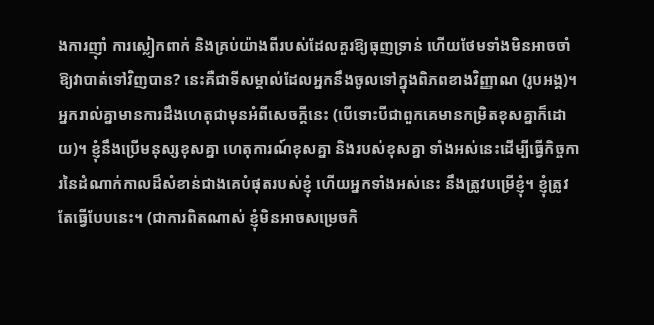ងការញ៉ាំ ការស្លៀកពាក់ និងគ្រប់យ៉ាងពីរបស់ដែលគួរឱ្យធុញទ្រាន់ ហើយថែមទាំងមិនអាចចាំឱ្យវាបាត់ទៅវិញបាន? នេះគឺជាទីសម្គាល់ដែលអ្នកនឹងចូលទៅក្នុងពិភពខាងវិញ្ញាណ (រូបអង្គ)។ អ្នករាល់គ្នាមានការដឹងហេតុជាមុនអំពីសេចក្ដីនេះ (បើទោះបីជាពួកគេមានកម្រិតខុសគ្នាក៏ដោយ)។ ខ្ញុំនឹងប្រើមនុស្សខុសគ្នា ហេតុការណ៍ខុសគ្នា និងរបស់ខុសគ្នា ទាំងអស់នេះដើម្បីធ្វើកិច្ចការនៃដំណាក់កាលដ៏សំខាន់ជាងគេបំផុតរបស់ខ្ញុំ ហើយអ្នកទាំងអស់នេះ នឹងត្រូវបម្រើខ្ញុំ។ ខ្ញុំត្រូវតែធ្វើបែបនេះ។ (ជាការពិតណាស់ ខ្ញុំមិនអាចសម្រេចកិ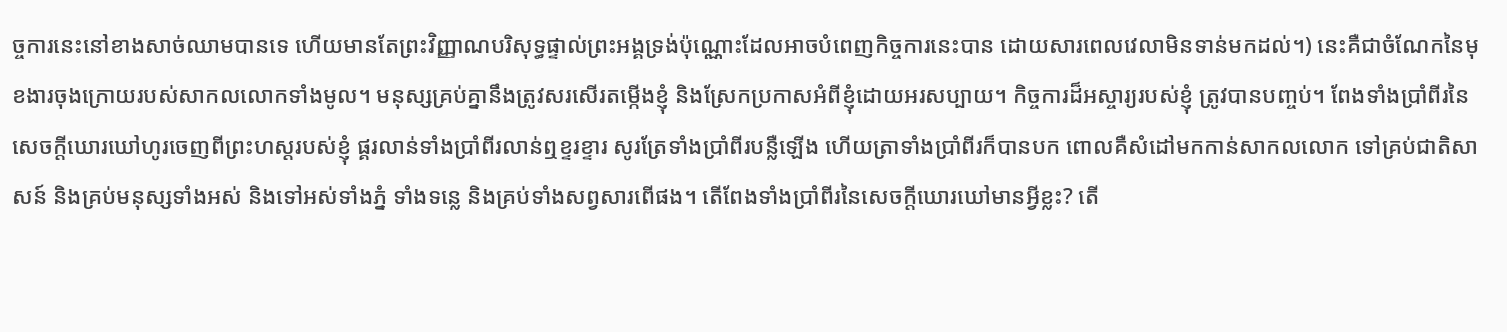ច្ចការនេះនៅខាងសាច់ឈាមបានទេ ហើយមានតែព្រះវិញ្ញាណបរិសុទ្ធផ្ទាល់ព្រះអង្គទ្រង់ប៉ុណ្ណោះដែលអាចបំពេញកិច្ចការនេះបាន ដោយសារពេលវេលាមិនទាន់មកដល់។) នេះគឺជាចំណែកនៃមុខងារចុងក្រោយរបស់សាកលលោកទាំងមូល។ មនុស្សគ្រប់គ្នានឹងត្រូវសរសើរតម្កើងខ្ញុំ និងស្រែកប្រកាសអំពីខ្ញុំដោយអរសប្បាយ។ កិច្ចការដ៏អស្ចារ្យរបស់ខ្ញុំ ត្រូវបានបញ្ចប់។ ពែងទាំងប្រាំពីរនៃសេចក្តីឃោរឃៅហូរចេញពីព្រះហស្ដរបស់ខ្ញុំ ផ្គរលាន់ទាំងប្រាំពីរលាន់ឮខ្ទរខ្ទារ សូរត្រែទាំងប្រាំពីរបន្លឺឡើង ហើយត្រាទាំងប្រាំពីរក៏បានបក ពោលគឺសំដៅមកកាន់សាកលលោក ទៅគ្រប់ជាតិសាសន៍ និងគ្រប់មនុស្សទាំងអស់ និងទៅអស់ទាំងភ្នំ ទាំងទន្លេ និងគ្រប់ទាំងសព្វសារពើផង។ តើពែងទាំងប្រាំពីរនៃសេចក្តីឃោរឃៅមានអ្វីខ្លះ? តើ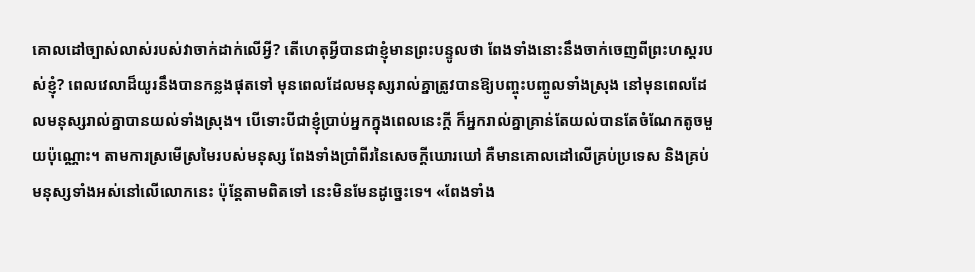គោលដៅច្បាស់លាស់របស់វាចាក់ដាក់លើអ្វី? តើហេតុអ្វីបានជាខ្ញុំមានព្រះបន្ទូលថា ពែងទាំងនោះនឹងចាក់ចេញពីព្រះហស្ដរបស់ខ្ញុំ? ពេលវេលាដ៏យូរនឹងបានកន្លងផុតទៅ មុនពេលដែលមនុស្សរាល់គ្នាត្រូវបានឱ្យបញ្ចុះបញ្ចូលទាំងស្រុង នៅមុនពេលដែលមនុស្សរាល់គ្នាបានយល់ទាំងស្រុង។ បើទោះបីជាខ្ញុំប្រាប់អ្នកក្នុងពេលនេះក្ដី ក៏អ្នករាល់គ្នាគ្រាន់តែយល់បានតែចំណែកតូចមួយប៉ុណ្ណោះ។ តាមការស្រមើស្រមៃរបស់មនុស្ស ពែងទាំងប្រាំពីរនៃសេចក្តីឃោរឃៅ គឺមានគោលដៅលើគ្រប់ប្រទេស និងគ្រប់មនុស្សទាំងអស់នៅលើលោកនេះ ប៉ុន្តែតាមពិតទៅ នេះមិនមែនដូច្នេះទេ។ «ពែងទាំង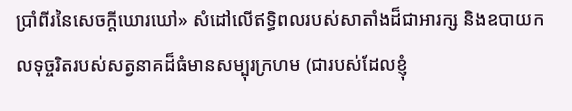ប្រាំពីរនៃសេចក្តីឃោរឃៅ» សំដៅលើឥទ្ធិពលរបស់សាតាំងដ៏ជាអារក្ស និងឧបាយកលទុច្ចរិតរបស់សត្វនាគដ៏ធំមានសម្បុរក្រហម (ជារបស់ដែលខ្ញុំ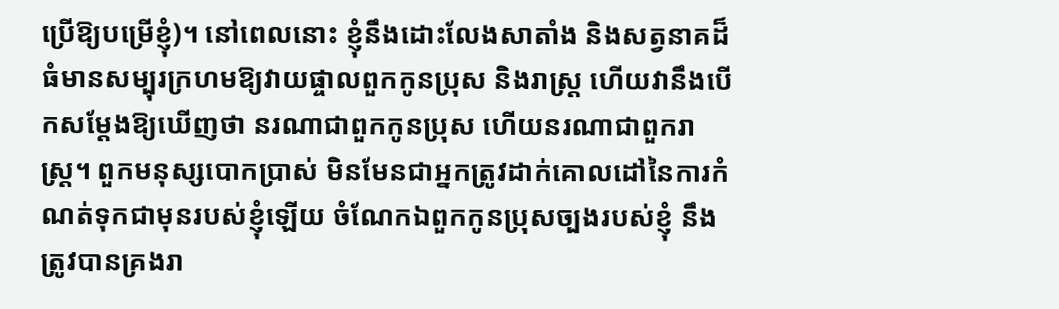ប្រើឱ្យបម្រើខ្ញុំ)។ នៅពេលនោះ ខ្ញុំនឹងដោះលែងសាតាំង និងសត្វនាគដ៏ធំមានសម្បុរក្រហមឱ្យវាយផ្ចាលពួកកូនប្រុស និងរាស្ត្រ ហើយវានឹងបើកសម្ដែងឱ្យឃើញថា នរណាជាពួកកូនប្រុស ហើយនរណាជាពួករាស្រ្ត។ ពួកមនុស្សបោកប្រាស់ មិនមែនជាអ្នកត្រូវដាក់គោលដៅនៃការកំណត់ទុកជាមុនរបស់ខ្ញុំឡើយ ចំណែកឯពួកកូនប្រុសច្បងរបស់ខ្ញុំ នឹងត្រូវបានគ្រងរា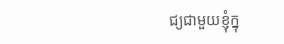ជ្យជាមួយខ្ញុំក្នុ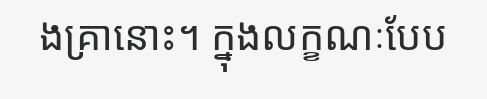ងគ្រានោះ។ ក្នុងលក្ខណៈបែប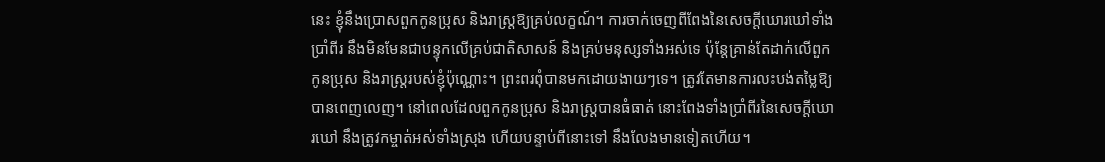នេះ ខ្ញុំនឹងប្រោសពួកកូនប្រុស និងរាស្រ្តឱ្យគ្រប់លក្ខណ៍។ ការចាក់ចេញពីពែងនៃសេចក្តីឃោរឃៅទាំងប្រាំពីរ នឹងមិនមែនជាបន្ទុកលើគ្រប់ជាតិសាសន៍ និងគ្រប់មនុស្សទាំងអស់ទេ ប៉ុន្តែគ្រាន់តែដាក់លើពួកកូនប្រុស និងរាស្ត្ររបស់ខ្ញុំប៉ុណ្ណោះ។ ព្រះពរពុំបានមកដោយងាយៗទេ។ ត្រូវតែមានការលះបង់តម្លៃឱ្យបានពេញលេញ។ នៅពេលដែលពួកកូនប្រុស និងរាស្រ្តបានធំធាត់ នោះពែងទាំងប្រាំពីរនៃសេចក្តីឃោរឃៅ នឹងត្រូវកម្ចាត់អស់ទាំងស្រុង ហើយបន្ទាប់ពីនោះទៅ នឹងលែងមានទៀតហើយ។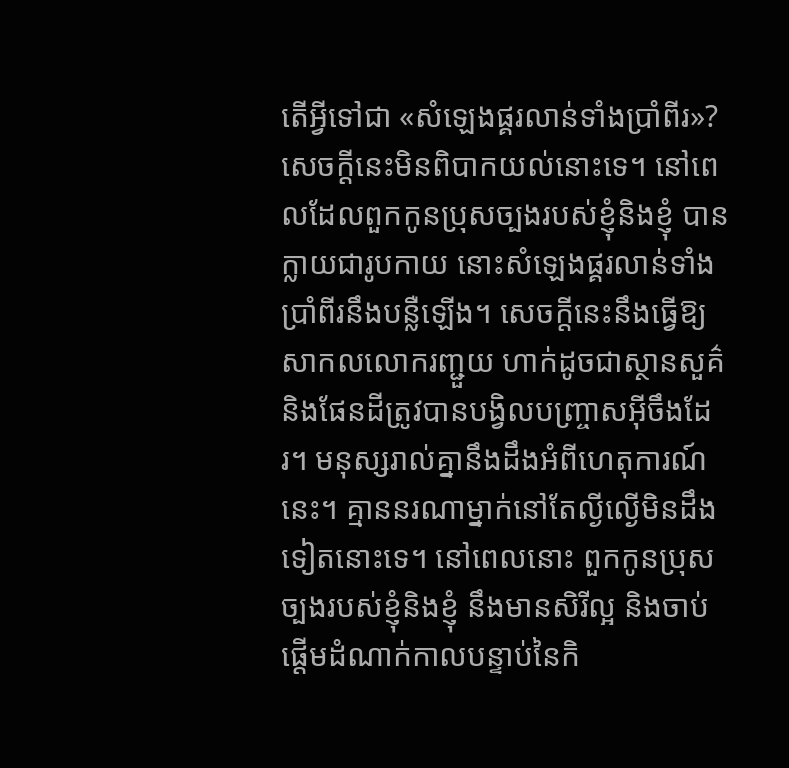តើអ្វីទៅជា «សំឡេងផ្គរលាន់ទាំងប្រាំពីរ»? សេចក្ដីនេះមិនពិបាកយល់នោះទេ។ នៅពេលដែលពួកកូនប្រុសច្បងរបស់ខ្ញុំនិងខ្ញុំ បានក្លាយជារូបកាយ នោះសំឡេងផ្គរលាន់ទាំងប្រាំពីរនឹងបន្លឺឡើង។ សេចក្ដីនេះនឹងធ្វើឱ្យសាកលលោករញ្ជួយ ហាក់ដូចជាស្ថានសួគ៌ និងផែនដីត្រូវបានបង្វិលបញ្ច្រាសអ៊ីចឹងដែរ។ មនុស្សរាល់គ្នានឹងដឹងអំពីហេតុការណ៍នេះ។ គ្មាននរណាម្នាក់នៅតែល្ងីល្ងើមិនដឹងទៀតនោះទេ។ នៅពេលនោះ ពួកកូនប្រុសច្បងរបស់ខ្ញុំនិងខ្ញុំ នឹងមានសិរីល្អ និងចាប់ផ្ដើមដំណាក់កាលបន្ទាប់នៃកិ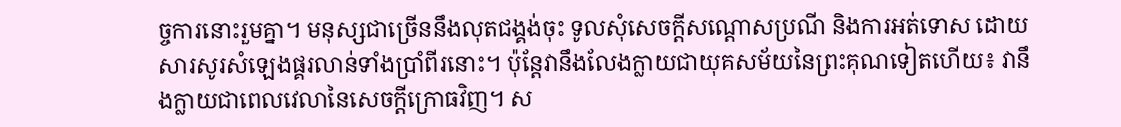ច្ចការនោះរួមគ្នា។ មនុស្សជាច្រើននឹងលុតជង្គង់ចុះ ទូលសុំសេចក្ដីសណ្ដោសប្រណី និងការអត់ទោស ដោយសារសូរសំឡេងផ្គរលាន់ទាំងប្រាំពីរនោះ។ ប៉ុន្តែវានឹងលែងក្លាយជាយុគសម័យនៃព្រះគុណទៀតហើយ៖ វានឹងក្លាយជាពេលវេលានៃសេចក្ដីក្រោធវិញ។ ស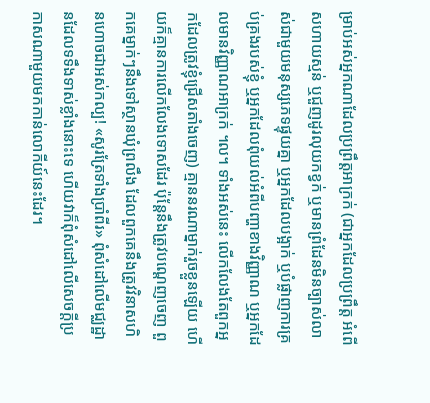ម្រាប់អស់អ្នកណាដែលប្រព្រឹត្តអាក្រក់ (ជាអ្នកដែលប្រព្រឹត្ត អំពើសហាយស្មន់ ឬជួញដូរលុយកខ្វក់ ឬមានព្រំដែនមិនច្បាស់លាស់ជាមួយមនុស្សភេទផ្ទុយគ្នា ឬអ្នកដែលបង្អាក់ ឬបំផ្លាញការគ្រប់គ្រងរបស់ខ្ញុំ ឬអ្នកដែលពុំយល់អំពីបញ្ហាខាងវិញ្ញាណ ឬអ្នកដែលមានវិញ្ញាណអាក្រក់ ។ល។ ទាំងអស់នេះ លើកលែងតែពួកអ្នកដែលត្រូវខ្ញុំជ្រើសតាំងចេញ) គ្មាននរណាម្នាក់រួចខ្លួនឡើយ ហើយក៏គ្មានការលើកលែងទោសដែរ ប៉ុន្តែនឹងត្រូវបណ្ដេញចេញ ពួកគេម្នាក់ៗនឹងទៅស្ថានឃុំព្រលឹង ដែលពួកគេនឹងត្រូវវិនាសហិនហោចជាអស់កល្ប! «សូរត្រែទាំងប្រាំពីរ» ពុំសំដៅលើមជ្ឈដ្ឋានដែលទទឹងទាស់ខ្លាំងនោះទេ ហើយវាក៏ពុំសំដៅលើសេចក្ដីប្រកាសណាមួយមកកាន់លោកីយ៍នេះដែរ។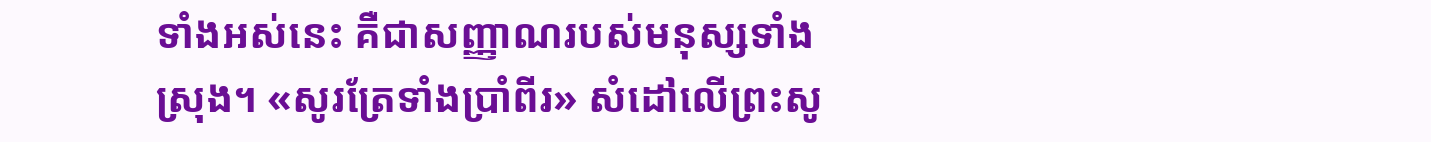ទាំងអស់នេះ គឺជាសញ្ញាណរបស់មនុស្សទាំងស្រុង។ «សូរត្រែទាំងប្រាំពីរ» សំដៅលើព្រះសូ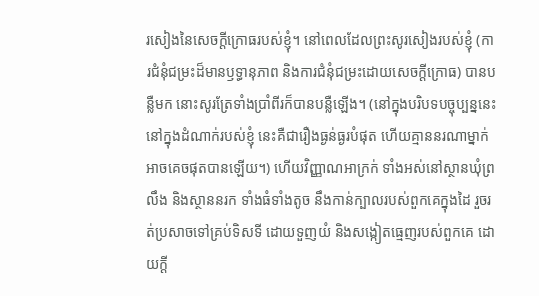រសៀងនៃសេចក្ដីក្រោធរបស់ខ្ញុំ។ នៅពេលដែលព្រះសូរសៀងរបស់ខ្ញុំ (ការជំនុំជម្រះដ៏មានឫទ្ធានុភាព និងការជំនុំជម្រះដោយសេចក្ដីក្រោធ) បានបន្លឺមក នោះសូរត្រែទាំងប្រាំពីរក៏បានបន្លឺឡើង។ (នៅក្នុងបរិបទបច្ចុប្បន្ននេះ នៅក្នុងដំណាក់របស់ខ្ញុំ នេះគឺជារឿងធ្ងន់ធ្ងរបំផុត ហើយគ្មាននរណាម្នាក់អាចគេចផុតបានឡើយ។) ហើយវិញ្ញាណអាក្រក់ ទាំងអស់នៅស្ថានឃុំព្រលឹង និងស្ថាននរក ទាំងធំទាំងតូច នឹងកាន់ក្បាលរបស់ពួកគេក្នុងដៃ រួចរត់ប្រសាចទៅគ្រប់ទិសទី ដោយទួញយំ និងសង្កៀតធ្មេញរបស់ពួកគេ ដោយក្ដី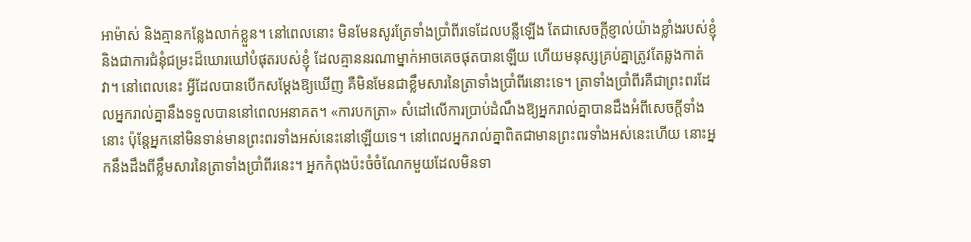អាម៉ាស់ និងគ្មានកន្លែងលាក់ខ្លួន។ នៅពេលនោះ មិនមែនសូរត្រែទាំងប្រាំពីរទេដែលបន្លឺឡើង តែជាសេចក្ដីខ្ញាល់យ៉ាងខ្លាំងរបស់ខ្ញុំ និងជាការជំនុំជម្រះដ៏ឃោរឃៅបំផុតរបស់ខ្ញុំ ដែលគ្មាននរណាម្នាក់អាចគេចផុតបានឡើយ ហើយមនុស្សគ្រប់គ្នាត្រូវតែឆ្លងកាត់វា។ នៅពេលនេះ អ្វីដែលបានបើកសម្ដែងឱ្យឃើញ គឺមិនមែនជាខ្លឹមសារនៃត្រាទាំងប្រាំពីរនោះទេ។ ត្រាទាំងប្រាំពីរគឺជាព្រះពរដែលអ្នករាល់គ្នានឹងទទួលបាននៅពេលអនាគត។ «ការបកត្រា» សំដៅលើការប្រាប់ដំណឹងឱ្យអ្នករាល់គ្នាបានដឹងអំពីសេចក្ដីទាំងនោះ ប៉ុន្តែអ្នកនៅមិនទាន់មានព្រះពរទាំងអស់នេះនៅឡើយទេ។ នៅពេលអ្នករាល់គ្នាពិតជាមានព្រះពរទាំងអស់នេះហើយ នោះអ្នកនឹងដឹងពីខ្លឹមសារនៃត្រាទាំងប្រាំពីរនេះ។ អ្នកកំពុងប៉ះចំចំណែកមួយដែលមិនទា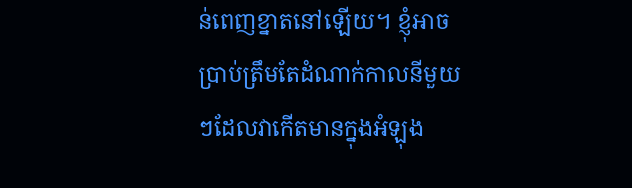ន់ពេញខ្នាតនៅឡើយ។ ខ្ញុំអាចប្រាប់ត្រឹមតែដំណាក់កាលនីមួយៗដែលវាកើតមានក្នុងអំឡុង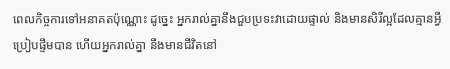ពេលកិច្ចការទៅអនាគតប៉ុណ្ណោះ ដូច្នេះ អ្នករាល់គ្នានឹងជួបប្រទះវាដោយផ្ទាល់ និងមានសិរីល្អដែលគ្មានអ្វីប្រៀបផ្ទឹមបាន ហើយអ្នករាល់គ្នា នឹងមានជីវិតនៅ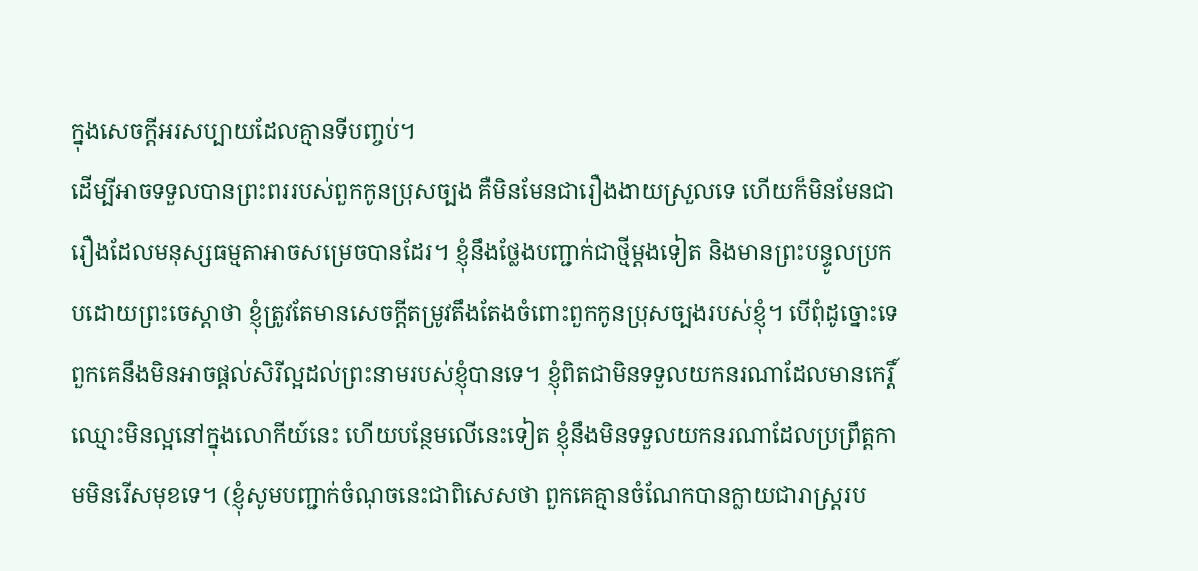ក្នុងសេចក្ដីអរសប្បាយដែលគ្មានទីបញ្ចប់។
ដើម្បីអាចទទួលបានព្រះពររបស់ពួកកូនប្រុសច្បង គឺមិនមែនជារឿងងាយស្រួលទេ ហើយក៏មិនមែនជារឿងដែលមនុស្សធម្មតាអាចសម្រេចបានដែរ។ ខ្ញុំនឹងថ្លែងបញ្ជាក់ជាថ្មីម្ដងទៀត និងមានព្រះបន្ទូលប្រកបដោយព្រះចេស្តាថា ខ្ញុំត្រូវតែមានសេចក្ដីតម្រូវតឹងតែងចំពោះពួកកូនប្រុសច្បងរបស់ខ្ញុំ។ បើពុំដូច្នោះទេ ពួកគេនឹងមិនអាចផ្ដល់សិរីល្អដល់ព្រះនាមរបស់ខ្ញុំបានទេ។ ខ្ញុំពិតជាមិនទទួលយកនរណាដែលមានកេរ្តិ៍ឈ្មោះមិនល្អនៅក្នុងលោកីយ៍នេះ ហើយបន្ថែមលើនេះទៀត ខ្ញុំនឹងមិនទទួលយកនរណាដែលប្រព្រឹត្តកាមមិនរើសមុខទេ។ (ខ្ញុំសូមបញ្ជាក់ចំណុចនេះជាពិសេសថា ពួកគេគ្មានចំណែកបានក្លាយជារាស្រ្តរប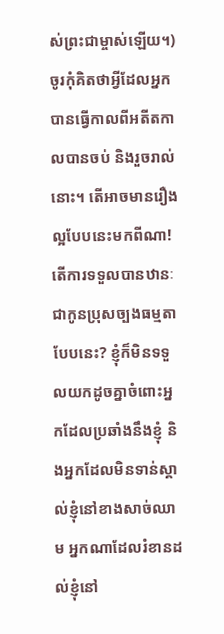ស់ព្រះជាម្ចាស់ឡើយ។) ចូរកុំគិតថាអ្វីដែលអ្នកបានធ្វើកាលពីអតីតកាលបានចប់ និងរួចរាល់នោះ។ តើអាចមានរឿងល្អបែបនេះមកពីណា! តើការទទួលបានឋានៈជាកូនប្រុសច្បងធម្មតាបែបនេះ? ខ្ញុំក៏មិនទទួលយកដូចគ្នាចំពោះអ្នកដែលប្រឆាំងនឹងខ្ញុំ និងអ្នកដែលមិនទាន់ស្គាល់ខ្ញុំនៅខាងសាច់ឈាម អ្នកណាដែលរំខានដល់ខ្ញុំនៅ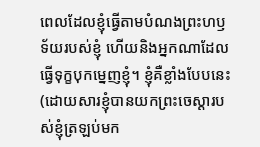ពេលដែលខ្ញុំធ្វើតាមបំណងព្រះហឫទ័យរបស់ខ្ញុំ ហើយនិងអ្នកណាដែលធ្វើទុក្ខបុកម្នេញខ្ញុំ។ ខ្ញុំគឺខ្លាំងបែបនេះ (ដោយសារខ្ញុំបានយកព្រះចេស្ដារបស់ខ្ញុំត្រឡប់មក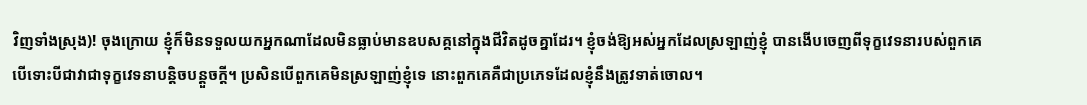វិញទាំងស្រុង)! ចុងក្រោយ ខ្ញុំក៏មិនទទួលយកអ្នកណាដែលមិនធ្លាប់មានឧបសគ្គនៅក្នុងជីវិតដូចគ្នាដែរ។ ខ្ញុំចង់ឱ្យអស់អ្នកដែលស្រឡាញ់ខ្ញុំ បានងើបចេញពីទុក្ខវេទនារបស់ពួកគេ បើទោះបីជាវាជាទុក្ខវេទនាបន្តិចបន្ដួចក្ដី។ ប្រសិនបើពួកគេមិនស្រឡាញ់ខ្ញុំទេ នោះពួកគេគឺជាប្រភេទដែលខ្ញុំនឹងត្រូវទាត់ចោល។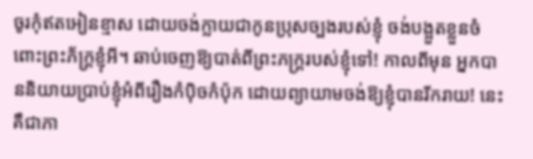ចូរកុំឥតអៀនខ្មាស ដោយចង់ក្លាយជាកូនប្រុសច្បងរបស់ខ្ញុំ ចង់បង្អួតខ្លួនចំពោះព្រះភ័ក្រ្តខ្ញុំអី។ ឆាប់ចេញឱ្យបាត់ពីព្រះភក្ត្ររបស់ខ្ញុំទៅ! កាលពីមុន អ្នកបាននិយាយប្រាប់ខ្ញុំអំពីរឿងកំប៉ិចកំប៉ុក ដោយព្យាយាមចង់ឱ្យខ្ញុំបានរីករាយ! នេះគឺជាភា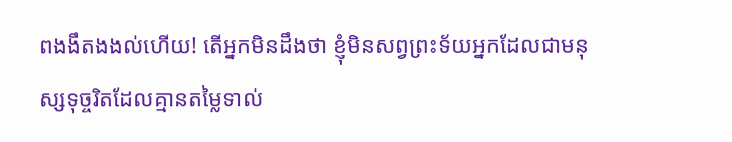ពងងឹតងងល់ហើយ! តើអ្នកមិនដឹងថា ខ្ញុំមិនសព្វព្រះទ័យអ្នកដែលជាមនុស្សទុច្ចរិតដែលគ្មានតម្លៃទាល់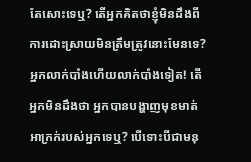តែសោះទេឬ? តើអ្នកគិតថាខ្ញុំមិនដឹងពីការដោះស្រាយមិនត្រឹមត្រូវនោះមែនទេ? អ្នកលាក់បាំងហើយលាក់បាំងទៀត! តើអ្នកមិនដឹងថា អ្នកបានបង្ហាញមុខមាត់អាក្រក់របស់អ្នកទេឬ? បើទោះបីជាមនុ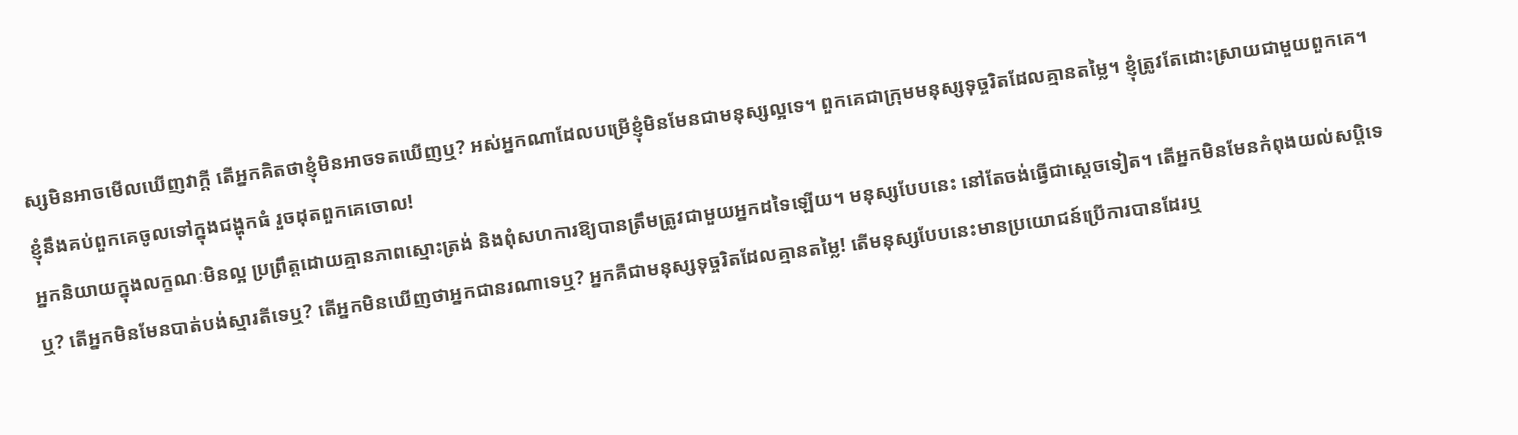ស្សមិនអាចមើលឃើញវាក្ដី តើអ្នកគិតថាខ្ញុំមិនអាចទតឃើញឬ? អស់អ្នកណាដែលបម្រើខ្ញុំមិនមែនជាមនុស្សល្អទេ។ ពួកគេជាក្រុមមនុស្សទុច្ចរិតដែលគ្មានតម្លៃ។ ខ្ញុំត្រូវតែដោះស្រាយជាមួយពួកគេ។ ខ្ញុំនឹងគប់ពួកគេចូលទៅក្នុងជង្ហុកធំ រួចដុតពួកគេចោល!
អ្នកនិយាយក្នុងលក្ខណៈមិនល្អ ប្រព្រឹត្តដោយគ្មានភាពស្មោះត្រង់ និងពុំសហការឱ្យបានត្រឹមត្រូវជាមួយអ្នកដទៃឡើយ។ មនុស្សបែបនេះ នៅតែចង់ធ្វើជាស្ដេចទៀត។ តើអ្នកមិនមែនកំពុងយល់សប្ដិទេឬ? តើអ្នកមិនមែនបាត់បង់ស្មារតីទេឬ? តើអ្នកមិនឃើញថាអ្នកជានរណាទេឬ? អ្នកគឺជាមនុស្សទុច្ចរិតដែលគ្មានតម្លៃ! តើមនុស្សបែបនេះមានប្រយោជន៍ប្រើការបានដែរឬ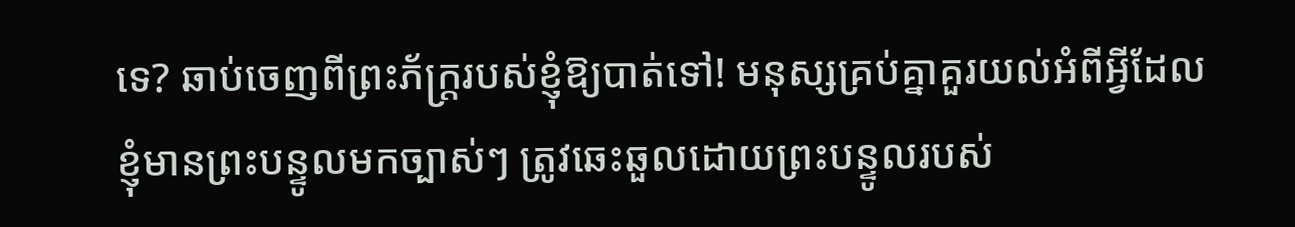ទេ? ឆាប់ចេញពីព្រះភ័ក្រ្តរបស់ខ្ញុំឱ្យបាត់ទៅ! មនុស្សគ្រប់គ្នាគួរយល់អំពីអ្វីដែលខ្ញុំមានព្រះបន្ទូលមកច្បាស់ៗ ត្រូវឆេះឆួលដោយព្រះបន្ទូលរបស់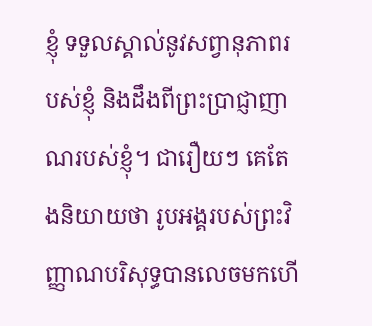ខ្ញុំ ទទួលស្គាល់នូវសព្វានុភាពរបស់ខ្ញុំ និងដឹងពីព្រះប្រាជ្ញាញាណរបស់ខ្ញុំ។ ជារឿយៗ គេតែងនិយាយថា រូបអង្គរបស់ព្រះវិញ្ញាណបរិសុទ្ធបានលេចមកហើ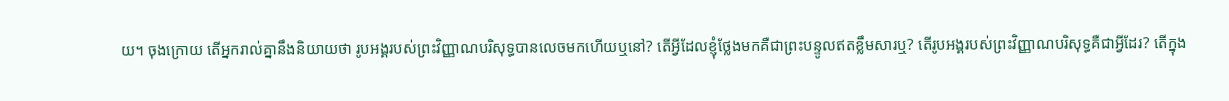យ។ ចុងក្រោយ តើអ្នករាល់គ្នានឹងនិយាយថា រូបអង្គរបស់ព្រះវិញ្ញាណបរិសុទ្ធបានលេចមកហើយឬនៅ? តើអ្វីដែលខ្ញុំថ្លែងមកគឺជាព្រះបន្ទូលឥតខ្លឹមសារឬ? តើរូបអង្គរបស់ព្រះវិញ្ញាណបរិសុទ្ធគឺជាអ្វីដែរ? តើក្នុង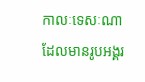កាលៈទេសៈណាដែលមានរូបអង្គរ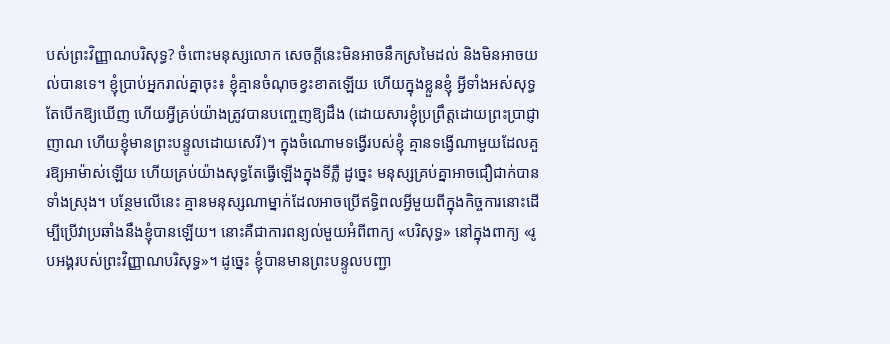បស់ព្រះវិញ្ញាណបរិសុទ្ធ? ចំពោះមនុស្សលោក សេចក្ដីនេះមិនអាចនឹកស្រមៃដល់ និងមិនអាចយល់បានទេ។ ខ្ញុំប្រាប់អ្នករាល់គ្នាចុះ៖ ខ្ញុំគ្មានចំណុចខ្វះខាតឡើយ ហើយក្នុងខ្លួនខ្ញុំ អ្វីទាំងអស់សុទ្ធតែបើកឱ្យឃើញ ហើយអ្វីគ្រប់យ៉ាងត្រូវបានបញ្ចេញឱ្យដឹង (ដោយសារខ្ញុំប្រព្រឹត្តដោយព្រះប្រាជ្ញាញាណ ហើយខ្ញុំមានព្រះបន្ទូលដោយសេរី)។ ក្នុងចំណោមទង្វើរបស់ខ្ញុំ គ្មានទង្វើណាមួយដែលគួរឱ្យអាម៉ាស់ឡើយ ហើយគ្រប់យ៉ាងសុទ្ធតែធ្វើឡើងក្នុងទីភ្លឺ ដូច្នេះ មនុស្សគ្រប់គ្នាអាចជឿជាក់បានទាំងស្រុង។ បន្ថែមលើនេះ គ្មានមនុស្សណាម្នាក់ដែលអាចប្រើឥទ្ធិពលអ្វីមួយពីក្នុងកិច្ចការនោះដើម្បីប្រើវាប្រឆាំងនឹងខ្ញុំបានឡើយ។ នោះគឺជាការពន្យល់មួយអំពីពាក្យ «បរិសុទ្ធ» នៅក្នុងពាក្យ «រូបអង្គរបស់ព្រះវិញ្ញាណបរិសុទ្ធ»។ ដូច្នេះ ខ្ញុំបានមានព្រះបន្ទូលបញ្ជា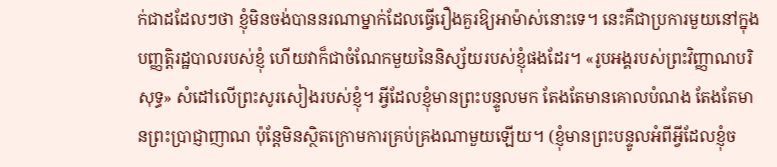ក់ជាដដែលៗថា ខ្ញុំមិនចង់បាននរណាម្នាក់ដែលធ្វើរឿងគួរឱ្យអាម៉ាស់នោះទេ។ នេះគឺជាប្រការមួយនៅក្នុងបញ្ញត្តិរដ្ឋបាលរបស់ខ្ញុំ ហើយវាក៏ជាចំណែកមួយនៃនិស្ស័យរបស់ខ្ញុំផងដែរ។ «រូបអង្គរបស់ព្រះវិញ្ញាណបរិសុទ្ធ» សំដៅលើព្រះសូរសៀងរបស់ខ្ញុំ។ អ្វីដែលខ្ញុំមានព្រះបន្ទូលមក តែងតែមានគោលបំណង តែងតែមានព្រះប្រាជ្ញាញាណ ប៉ុន្តែមិនស្ថិតក្រោមការគ្រប់គ្រងណាមួយឡើយ។ (ខ្ញុំមានព្រះបន្ទូលអំពីអ្វីដែលខ្ញុំច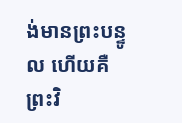ង់មានព្រះបន្ទូល ហើយគឺព្រះវិ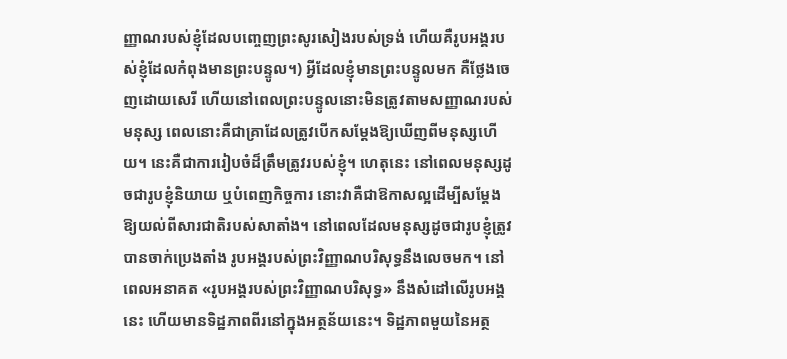ញ្ញាណរបស់ខ្ញុំដែលបញ្ចេញព្រះសូរសៀងរបស់ទ្រង់ ហើយគឺរូបអង្គរបស់ខ្ញុំដែលកំពុងមានព្រះបន្ទូល។) អ្វីដែលខ្ញុំមានព្រះបន្ទូលមក គឺថ្លែងចេញដោយសេរី ហើយនៅពេលព្រះបន្ទូលនោះមិនត្រូវតាមសញ្ញាណរបស់មនុស្ស ពេលនោះគឺជាគ្រាដែលត្រូវបើកសម្ដែងឱ្យឃើញពីមនុស្សហើយ។ នេះគឺជាការរៀបចំដ៏ត្រឹមត្រូវរបស់ខ្ញុំ។ ហេតុនេះ នៅពេលមនុស្សដូចជារូបខ្ញុំនិយាយ ឬបំពេញកិច្ចការ នោះវាគឺជាឱកាសល្អដើម្បីសម្ដែងឱ្យយល់ពីសារជាតិរបស់សាតាំង។ នៅពេលដែលមនុស្សដូចជារូបខ្ញុំត្រូវបានចាក់ប្រេងតាំង រូបអង្គរបស់ព្រះវិញ្ញាណបរិសុទ្ធនឹងលេចមក។ នៅពេលអនាគត «រូបអង្គរបស់ព្រះវិញ្ញាណបរិសុទ្ធ» នឹងសំដៅលើរូបអង្គនេះ ហើយមានទិដ្ឋភាពពីរនៅក្នុងអត្ថន័យនេះ។ ទិដ្ឋភាពមួយនៃអត្ថ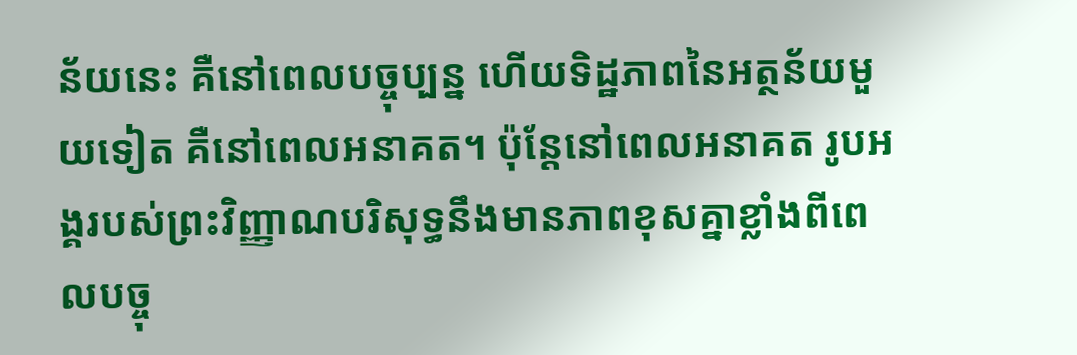ន័យនេះ គឺនៅពេលបច្ចុប្បន្ន ហើយទិដ្ឋភាពនៃអត្ថន័យមួយទៀត គឺនៅពេលអនាគត។ ប៉ុន្តែនៅពេលអនាគត រូបអង្គរបស់ព្រះវិញ្ញាណបរិសុទ្ធនឹងមានភាពខុសគ្នាខ្លាំងពីពេលបច្ចុ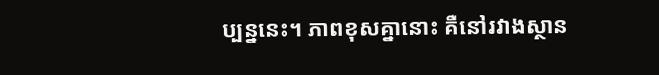ប្បន្ននេះ។ ភាពខុសគ្នានោះ គឺនៅរវាងស្ថាន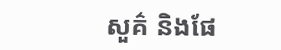សួគ៌ និងផែ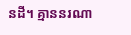នដី។ គ្មាននរណា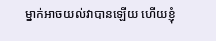ម្នាក់អាចយល់វាបានឡើយ ហើយខ្ញុំ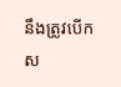នឹងត្រូវបើកស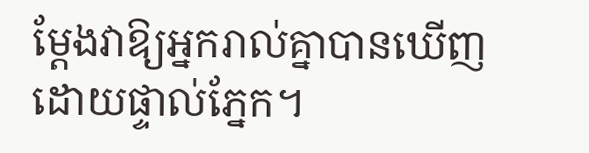ម្ដែងវាឱ្យអ្នករាល់គ្នាបានឃើញដោយផ្ទាល់ភ្នែក។